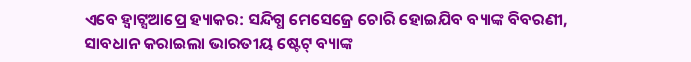ଏବେ ହ୍ୱାଟ୍ସଆପ୍ରେ ହ୍ୟାକର: ସନ୍ଦିଗ୍ଧ ମେସେଜ୍ରେ ଚୋରି ହୋଇଯିବ ବ୍ୟାଙ୍କ ବିବରଣୀ, ସାବଧାନ କରାଇଲା ଭାରତୀୟ ଷ୍ଟେଟ୍ ବ୍ୟାଙ୍କ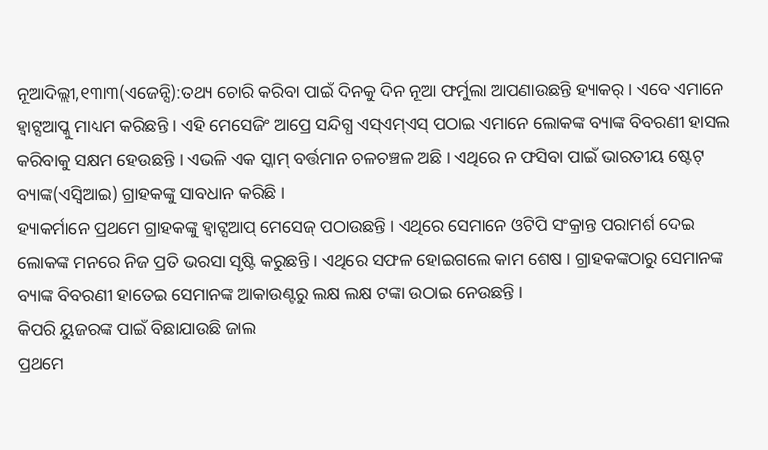ନୂଆଦିଲ୍ଲୀ,୧୩ା୩(ଏଜେନ୍ସି):ତଥ୍ୟ ଚୋରି କରିବା ପାଇଁ ଦିନକୁ ଦିନ ନୂଆ ଫର୍ମୁଲା ଆପଣାଉଛନ୍ତି ହ୍ୟାକର୍ । ଏବେ ଏମାନେ ହ୍ୱାଟ୍ସଆପ୍କୁ ମାଧ୍ୟମ କରିଛନ୍ତି । ଏହି ମେସେଜିଂ ଆପ୍ରେ ସନ୍ଦିଗ୍ଧ ଏସ୍ଏମ୍ଏସ୍ ପଠାଇ ଏମାନେ ଲୋକଙ୍କ ବ୍ୟାଙ୍କ ବିବରଣୀ ହାସଲ କରିବାକୁ ସକ୍ଷମ ହେଉଛନ୍ତି । ଏଭଳି ଏକ ସ୍କାମ୍ ବର୍ତ୍ତମାନ ଚଳଚଞ୍ଚଳ ଅଛି । ଏଥିରେ ନ ଫସିବା ପାଇଁ ଭାରତୀୟ ଷ୍ଟେଟ୍ ବ୍ୟାଙ୍କ(ଏସ୍ବିଆଇ) ଗ୍ରାହକଙ୍କୁ ସାବଧାନ କରିଛି ।
ହ୍ୟାକର୍ମାନେ ପ୍ରଥମେ ଗ୍ରାହକଙ୍କୁ ହ୍ୱାଟ୍ସଆପ୍ ମେସେଜ୍ ପଠାଉଛନ୍ତି । ଏଥିରେ ସେମାନେ ଓଟିପି ସଂକ୍ରାନ୍ତ ପରାମର୍ଶ ଦେଇ ଲୋକଙ୍କ ମନରେ ନିଜ ପ୍ରତି ଭରସା ସୃଷ୍ଟି କରୁଛନ୍ତି । ଏଥିରେ ସଫଳ ହୋଇଗଲେ କାମ ଶେଷ । ଗ୍ରାହକଙ୍କଠାରୁ ସେମାନଙ୍କ ବ୍ୟାଙ୍କ ବିବରଣୀ ହାତେଇ ସେମାନଙ୍କ ଆକାଉଣ୍ଟରୁ ଲକ୍ଷ ଲକ୍ଷ ଟଙ୍କା ଉଠାଇ ନେଉଛନ୍ତି ।
କିପରି ୟୁଜରଙ୍କ ପାଇଁ ବିଛାଯାଉଛି ଜାଲ
ପ୍ରଥମେ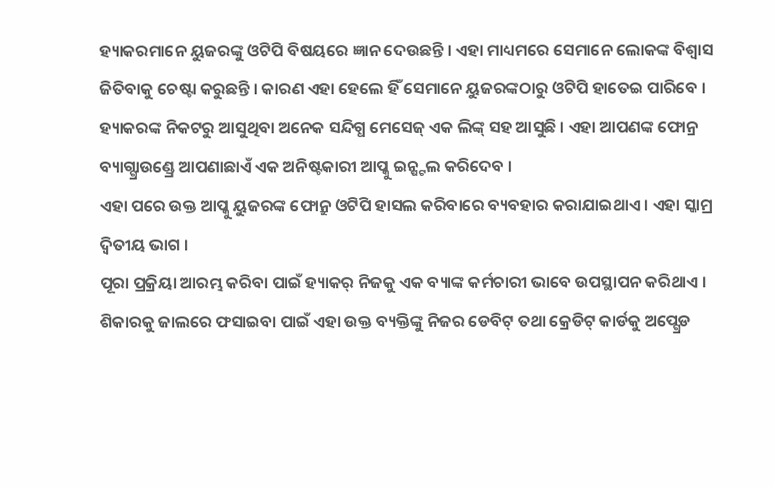ହ୍ୟାକରମାନେ ୟୁଜରଙ୍କୁ ଓଟିପି ବିଷୟରେ ଜ୍ଞାନ ଦେଉଛନ୍ତି । ଏହା ମାଧ୍ୟମରେ ସେମାନେ ଲୋକଙ୍କ ବିଶ୍ୱାସ ଜିତିବାକୁ ଚେଷ୍ଟା କରୁଛନ୍ତି । କାରଣ ଏହା ହେଲେ ହିଁ ସେମାନେ ୟୁଜରଙ୍କଠାରୁ ଓଟିପି ହାତେଇ ପାରିବେ ।
ହ୍ୟାକରଙ୍କ ନିକଟରୁ ଆସୁଥିବା ଅନେକ ସନ୍ଦିଗ୍ଧ ମେସେଜ୍ ଏକ ଲିଙ୍କ୍ ସହ ଆସୁଛି । ଏହା ଆପଣଙ୍କ ଫୋନ୍ର ବ୍ୟାଗ୍ଗ୍ରାଉଣ୍ଡ୍ରେ ଆପଣାଛାଏଁ ଏକ ଅନିଷ୍ଟକାରୀ ଆପ୍କୁ ଇନ୍ଷ୍ଟଲ କରିଦେବ ।
ଏହା ପରେ ଉକ୍ତ ଆପ୍କୁ ୟୁଜରଙ୍କ ଫୋନ୍ରୁ ଓଟିପି ହାସଲ କରିବାରେ ବ୍ୟବହାର କରାଯାଇଥାଏ । ଏହା ସ୍କାମ୍ର ଦ୍ୱିତୀୟ ଭାଗ ।
ପୂରା ପ୍ରକ୍ରିୟା ଆରମ୍ଭ କରିବା ପାଇଁ ହ୍ୟାକର୍ ନିଜକୁ ଏକ ବ୍ୟାଙ୍କ କର୍ମଚାରୀ ଭାବେ ଉପସ୍ଥାପନ କରିଥାଏ । ଶିକାରକୁ ଜାଲରେ ଫସାଇବା ପାଇଁ ଏହା ଉକ୍ତ ବ୍ୟକ୍ତିଙ୍କୁ ନିଜର ଡେବିଟ୍ ତଥା କ୍ରେଡିଟ୍ କାର୍ଡକୁ ଅପ୍ଗ୍ରେଡ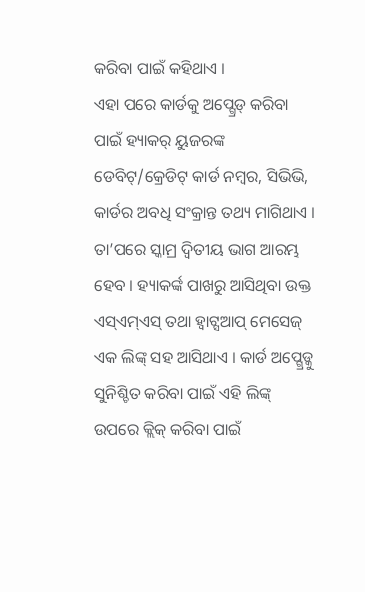କରିବା ପାଇଁ କହିଥାଏ ।
ଏହା ପରେ କାର୍ଡକୁ ଅପ୍ଗ୍ରେଡ୍ କରିବା ପାଇଁ ହ୍ୟାକର୍ ୟୁଜରଙ୍କ ଡେବିଟ୍/କ୍ରେଡିଟ୍ କାର୍ଡ ନମ୍ବର, ସିଭିଭି, କାର୍ଡର ଅବଧି ସଂକ୍ରାନ୍ତ ତଥ୍ୟ ମାଗିଥାଏ ।
ତା’ପରେ ସ୍କାମ୍ର ଦ୍ୱିତୀୟ ଭାଗ ଆରମ୍ଭ ହେବ । ହ୍ୟାକର୍ଙ୍କ ପାଖରୁ ଆସିଥିବା ଉକ୍ତ ଏସ୍ଏମ୍ଏସ୍ ତଥା ହ୍ୱାଟ୍ସଆପ୍ ମେସେଜ୍ ଏକ ଲିଙ୍କ୍ ସହ ଆସିଥାଏ । କାର୍ଡ ଅପ୍ଗ୍ରେଡ୍କୁ ସୁନିଶ୍ଚିତ କରିବା ପାଇଁ ଏହି ଲିଙ୍କ୍ ଉପରେ କ୍ଲିକ୍ କରିବା ପାଇଁ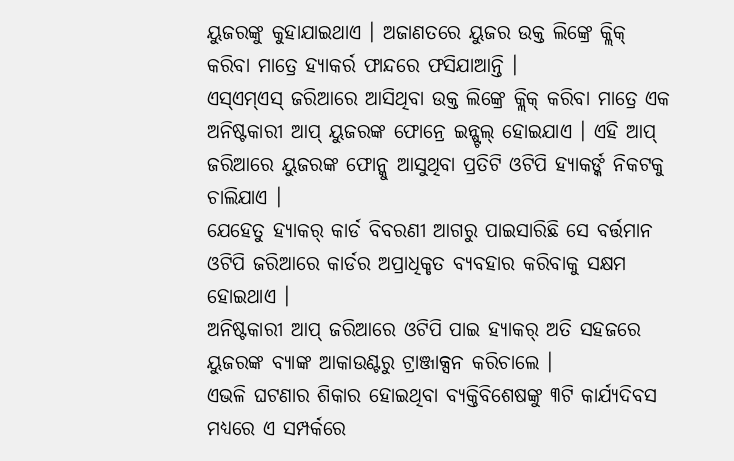ୟୁଜରଙ୍କୁ କୁହାଯାଇଥାଏ । ଅଜାଣତରେ ୟୁଜର ଉକ୍ତ ଲିଙ୍କ୍ରେ କ୍ଲିକ୍ କରିବା ମାତ୍ରେ ହ୍ୟାକର୍ର ଫାନ୍ଦରେ ଫସିଯାଆନ୍ତି ।
ଏସ୍ଏମ୍ଏସ୍ ଜରିଆରେ ଆସିଥିବା ଉକ୍ତ ଲିଙ୍କ୍ରେ କ୍ଲିକ୍ କରିବା ମାତ୍ରେ ଏକ ଅନିଷ୍ଟକାରୀ ଆପ୍ ୟୁଜରଙ୍କ ଫୋନ୍ରେ ଇନ୍ଷ୍ଟଲ୍ ହୋଇଯାଏ । ଏହି ଆପ୍ ଜରିଆରେ ୟୁଜରଙ୍କ ଫୋନ୍କୁ ଆସୁଥିବା ପ୍ରତିଟି ଓଟିପି ହ୍ୟାକର୍ଙ୍କ ନିକଟକୁ ଚାଲିଯାଏ ।
ଯେହେତୁ ହ୍ୟାକର୍ କାର୍ଡ ବିବରଣୀ ଆଗରୁ ପାଇସାରିଛି ସେ ବର୍ତ୍ତମାନ ଓଟିପି ଜରିଆରେ କାର୍ଡର ଅପ୍ରାଧିକୃତ ବ୍ୟବହାର କରିବାକୁ ସକ୍ଷମ ହୋଇଥାଏ ।
ଅନିଷ୍ଟକାରୀ ଆପ୍ ଜରିଆରେ ଓଟିପି ପାଇ ହ୍ୟାକର୍ ଅତି ସହଜରେ ୟୁଜରଙ୍କ ବ୍ୟାଙ୍କ ଆକାଉଣ୍ଟରୁ ଟ୍ରାଞ୍ଜାକ୍ସନ କରିଚାଲେ ।
ଏଭଳି ଘଟଣାର ଶିକାର ହୋଇଥିବା ବ୍ୟକ୍ତିବିଶେଷଙ୍କୁ ୩ଟି କାର୍ଯ୍ୟଦିବସ ମଧ୍ୟରେ ଏ ସମ୍ପର୍କରେ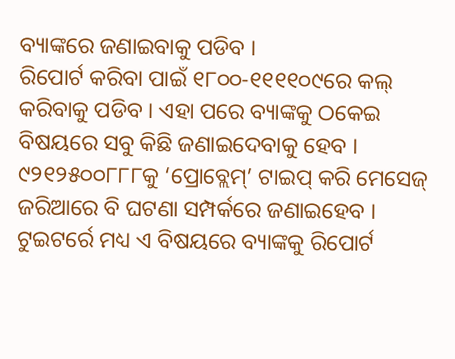ବ୍ୟାଙ୍କରେ ଜଣାଇବାକୁ ପଡିବ ।
ରିପୋର୍ଟ କରିବା ପାଇଁ ୧୮୦୦-୧୧୧୧୦୯ରେ କଲ୍ କରିବାକୁ ପଡିବ । ଏହା ପରେ ବ୍ୟାଙ୍କକୁ ଠକେଇ ବିଷୟରେ ସବୁ କିଛି ଜଣାଇଦେବାକୁ ହେବ । ୯୨୧୨୫୦୦୮୮୮କୁ ‘ପ୍ରୋବ୍ଲେମ୍’ ଟାଇପ୍ କରି ମେସେଜ୍ ଜରିଆରେ ବି ଘଟଣା ସମ୍ପର୍କରେ ଜଣାଇହେବ । ଟୁଇଟର୍ରେ ମଧ୍ୟ ଏ ବିଷୟରେ ବ୍ୟାଙ୍କକୁ ରିପୋର୍ଟ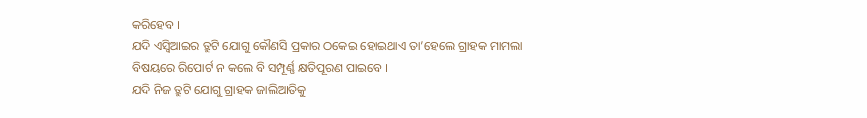କରିହେବ ।
ଯଦି ଏସ୍ବିଆଇର ତ୍ରୁଟି ଯୋଗୁ କୌଣସି ପ୍ରକାର ଠକେଇ ହୋଇଥାଏ ତା’ହେଲେ ଗ୍ରାହକ ମାମଲା ବିଷୟରେ ରିପୋର୍ଟ ନ କଲେ ବି ସମ୍ପୂର୍ଣ୍ଣ କ୍ଷତିପୂରଣ ପାଇବେ ।
ଯଦି ନିଜ ତ୍ରୁଟି ଯୋଗୁ ଗ୍ରାହକ ଜାଲିଆତିକୁ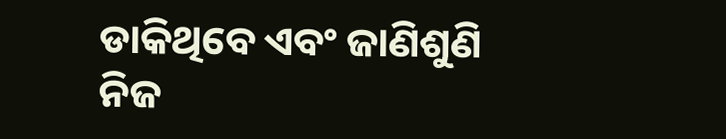ଡାକିଥିବେ ଏବଂ ଜାଣିଶୁଣି ନିଜ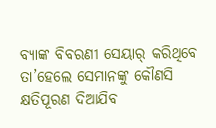ବ୍ୟାଙ୍କ ବିବରଣୀ ସେୟାର୍ କରିଥିବେ ତା’ହେଲେ ସେମାନଙ୍କୁ କୌଣସି କ୍ଷତିପୂରଣ ଦିଆଯିବ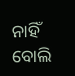ନାହିଁ ବୋଲି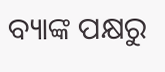ବ୍ୟାଙ୍କ ପକ୍ଷରୁ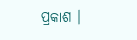ପ୍ରକାଶ ।